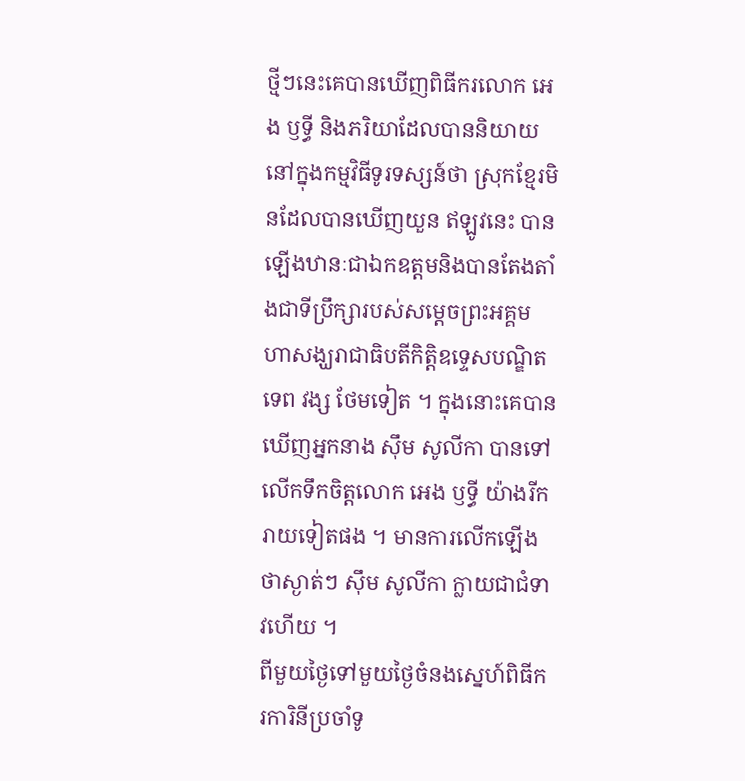ថ្មីៗនេះគេបានឃើញពិធីករលោក អេង ឫទ្ធី និងភរិយាដែលបាននិយាយនៅក្នុងកម្មវិធីទូរទស្សន៍ថា ស្រុកខ្មែរមិនដែលបានឃើញយួន ឥឡូវនេះ បានឡើងឋានៈជាឯកឧត្តមនិងបានតែងតាំងជាទីប្រឹក្សារបស់សម្តេចព្រះអគ្គមហាសង្ឃរាជាធិបតីកិត្តិឧទ្ទេសបណ្ឌិត ទេព វង្ស ថែមទៀត ។ ក្នុងនោះគេបានឃើញអ្នកនាង ស៊ឹម សូលីកា បានទៅលើកទឹកចិត្តលោក អេង ឫទ្ធី យ៉ាងរីករាយទៀតផង ។ មានការលើកឡើងថាស្ងាត់ៗ ស៊ឹម សូលីកា ក្លាយជាជំទាវហើយ ។
ពីមួយថ្ងៃទៅមួយថ្ងៃចំនងស្នេហ៍ពិធីករការិនីប្រចាំទូ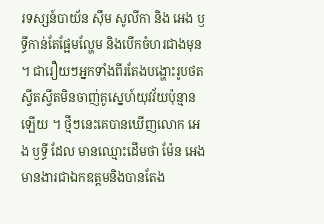រទស្សន៍បាយ័ន ស៊ឹម សូលីកា និង អេង ឫទ្ធីកាន់តែផ្អែមល្ហែម និងបើកចំហរជាងមុន ។ ជារឿយៗអ្នកទាំងពីរតែងបង្ហោះរូបថតស្វីតស្វីតមិនចាញ់គូស្នេហ៍យុវវ័យប៉ុន្មានឡើយ ។ ថ្មីៗនេះគេបានឃើញលោក អេង ឫទ្ធី ដែល មានឈ្មោះដើមថា ម៉ែន អេង មានងារជាឯកឧត្តមនិងបានតែង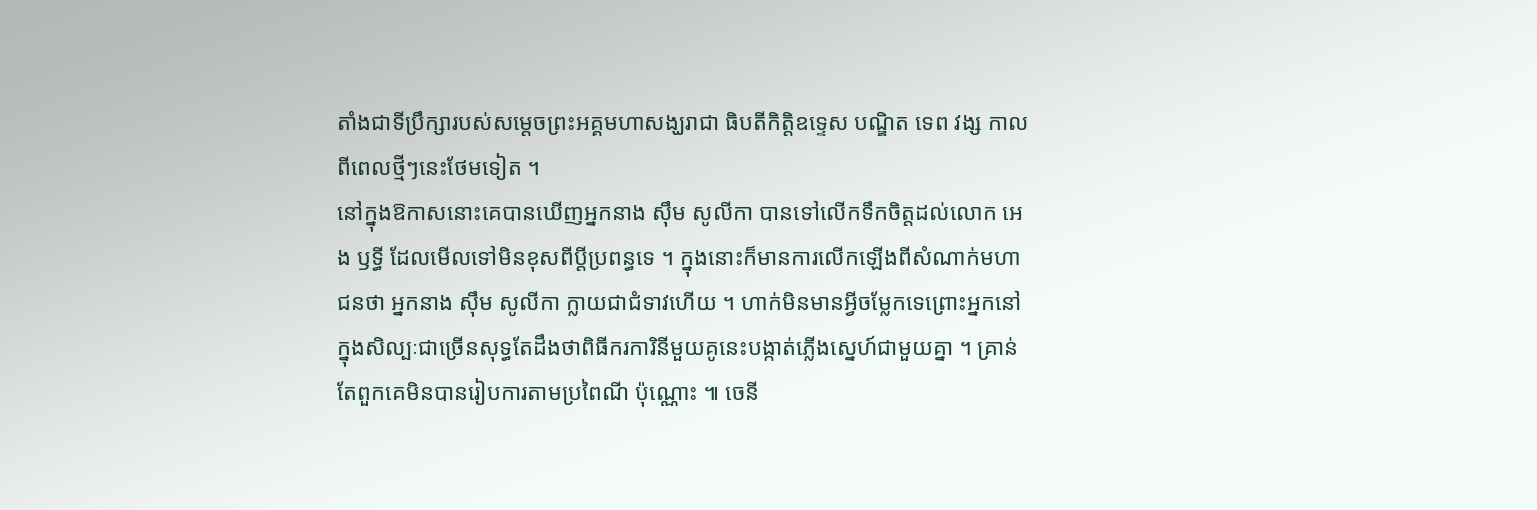តាំងជាទីប្រឹក្សារបស់សម្តេចព្រះអគ្គមហាសង្ឃរាជា ធិបតីកិត្តិឧទ្ទេស បណ្ឌិត ទេព វង្ស កាលពីពេលថ្មីៗនេះថែមទៀត ។
នៅក្នុងឱកាសនោះគេបានឃើញអ្នកនាង ស៊ឹម សូលីកា បានទៅលើកទឹកចិត្តដល់លោក អេង ឫទ្ធី ដែលមើលទៅមិនខុសពីប្តីប្រពន្ធទេ ។ ក្នុងនោះក៏មានការលើកឡើងពីសំណាក់មហាជនថា អ្នកនាង ស៊ឹម សូលីកា ក្លាយជាជំទាវហើយ ។ ហាក់មិនមានអ្វីចម្លែកទេព្រោះអ្នកនៅ ក្នុងសិល្បៈជាច្រើនសុទ្ធតែដឹងថាពិធីករការិនីមួយគូនេះបង្កាត់ភ្លើងស្នេហ៍ជាមួយគ្នា ។ គ្រាន់តែពួកគេមិនបានរៀបការតាមប្រពៃណី ប៉ុណ្ណោះ ៕ ចេនី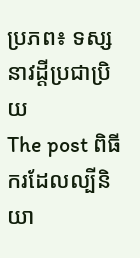ប្រភព៖ ទស្សនាវដ្ដីប្រជាប្រិយ
The post ពិធីករដែលល្បីនិយា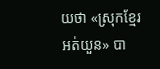យថា «ស្រុកខ្មែរអត់យួន» បា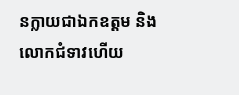នក្លាយជាឯកឧត្តម និងលោកជំទាវហើយ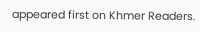appeared first on Khmer Readers.